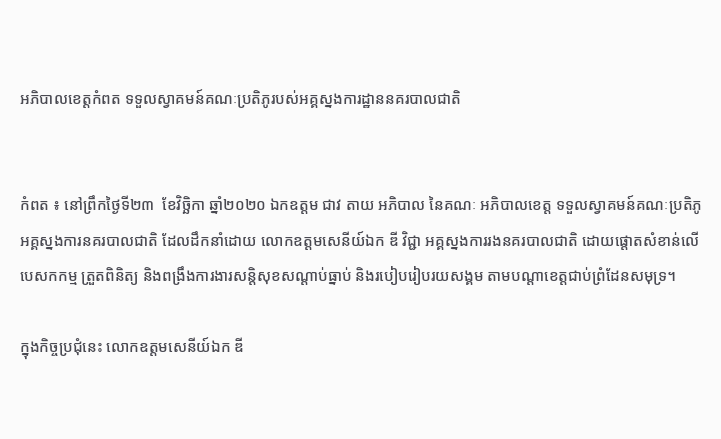អភិបាលខេត្តកំពត ទទួលស្វាគមន៍គណៈប្រតិភូរបស់អគ្គស្នងការដ្ឋាននគរបាលជាតិ


កំពត ៖ នៅព្រឹកថ្ងៃទី២៣  ខែវិច្ឆិកា ឆ្នាំ២០២០ ឯកឧត្តម ជាវ តាយ អភិបាល នៃគណៈ អភិបាលខេត្ត ទទួលស្វាគមន៍គណៈប្រតិភូអគ្គស្នងការនគរបាលជាតិ ដែលដឹកនាំដោយ លោកឧត្តមសេនីយ៍ឯក ឌី វិជ្ជា អគ្គស្នងការរងនគរបាលជាតិ ដោយផ្តោតសំខាន់លើ បេសកកម្ម ត្រួតពិនិត្យ និងពង្រឹងការងារសន្តិសុខសណ្តាប់ធ្នាប់ និងរបៀបរៀបរយសង្គម តាមបណ្តាខេត្តជាប់ព្រំដែនសមុទ្រ។

ក្នុងកិច្ចប្រជុំនេះ លោកឧត្តមសេនីយ៍ឯក ឌី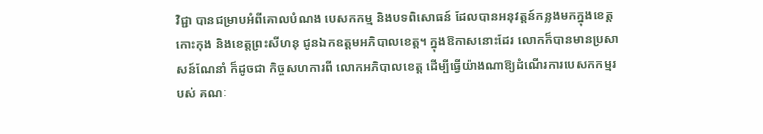វិជ្ជា បានជម្រាបអំពីគោលបំណង បេសកកម្ម និងបទពិសោធន៍ ដែលបានអនុវត្តន៍កន្លងមកក្នុងខេត្តកោះកុង និងខេត្តព្រះសីហនុ ជូនឯកឧត្តមអភិបាលខេត្ត។ ក្នុងឱកាសនោះដែរ លោកក៏បានមានប្រសាសន៍ណែនាំ ក៏ដូចជា កិច្ចសហការពី លោកអភិបាលខេត្ត ដើម្បីធ្វើយ៉ាងណាឱ្យដំណើរការបេសកកម្មរបស់ គណៈ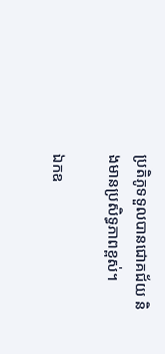ប្រតិភូទទួលបានជោគជ័យ និងមានប្រសិទ្ធភាពខ្ពស់។

ឯកឧ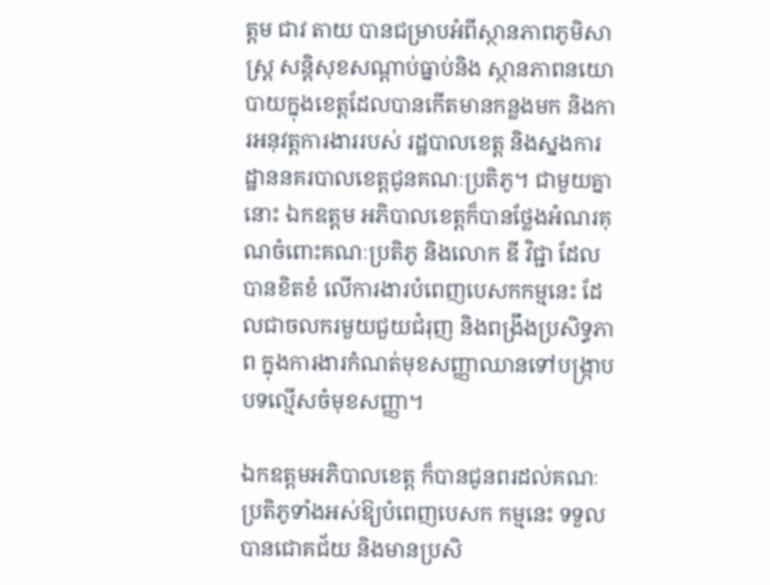ត្តម ជាវ តាយ បានជម្រាបអំពីស្ថានភាពភូមិសាស្ត្រ សន្តិសុខសណ្តាប់ធ្នាប់និង ស្ថានភាពនយោបាយក្នុងខេត្តដែលបានកើតមានកន្លងមក និងការអនុវត្តការងាររបស់ រដ្ឋបាលខេត្ត និងស្នងការដ្ឋាននគរបាលខេត្តជូនគណៈប្រតិភូ។ ជាមួយគ្នានោះ ឯកឧត្តម អភិបាលខេត្តក៏បានថ្លែងអំណរគុណចំពោះគណៈប្រតិភូ និងលោក ឌី វិជ្ជា ដែលបានខិតខំ លើការងារបំពេញបេសកកម្មនេះ ដែលជាចលករមួយជួយជំរុញ និងពង្រឹងប្រសិទ្ធភាព ក្នុងការងារកំណត់មុខសញ្ញាឈានទៅបង្ក្រាបបទល្មើសចំមុខសញ្ញា។

ឯកឧត្តមអភិបាលខេត្ត ក៏បានជូនពរដល់គណៈប្រតិភូទាំងអស់ឱ្យបំពេញបេសក កម្មនេះ ទទួលបានជោគជ័យ និងមានប្រសិ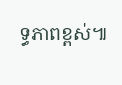ទ្ធភាពខ្ពស់៕